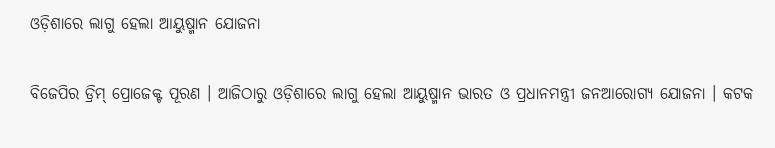ଓଡ଼ିଶାରେ ଲାଗୁ ହେଲା ଆୟୁଷ୍ମାନ ଯୋଜନା

ବିଜେପିର ଡ୍ରିମ୍ ପ୍ରୋଜେକ୍ଟ ପୂରଣ । ଆଜିଠାରୁ ଓଡ଼ିଶାରେ ଲାଗୁ ହେଲା ଆୟୁଷ୍ମାନ ଭାରତ ଓ ପ୍ରଧାନମନ୍ତ୍ରୀ ଜନଆରୋଗ୍ୟ ଯୋଜନା । କଟକ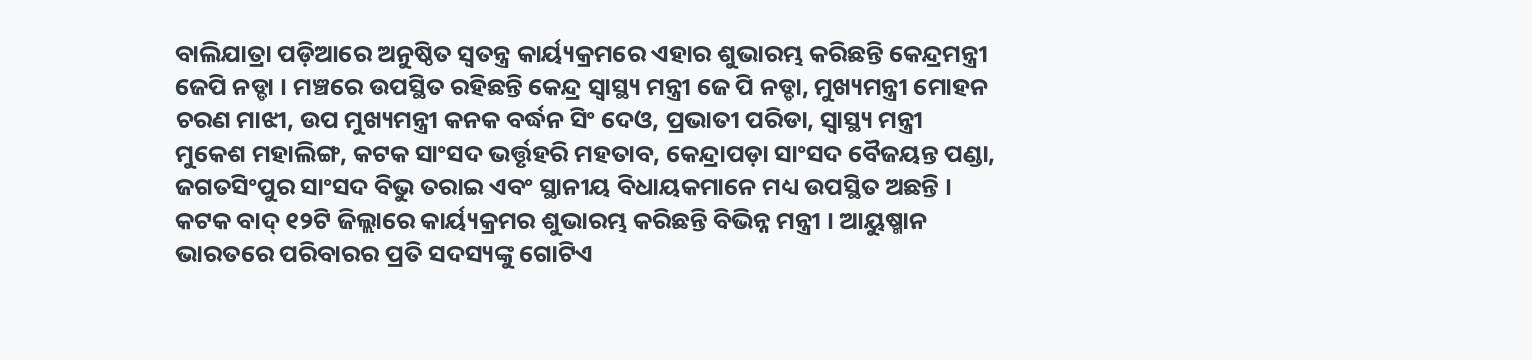ବାଲିଯାତ୍ରା ପଡ଼ିଆରେ ଅନୁଷ୍ଠିତ ସ୍ବତନ୍ତ୍ର କାର୍ୟ୍ୟକ୍ରମରେ ଏହାର ଶୁଭାରମ୍ଭ କରିଛନ୍ତି କେନ୍ଦ୍ରମନ୍ତ୍ରୀ ଜେପି ନଡ୍ଡା । ମଞ୍ଚରେ ଉପସ୍ଥିତ ରହିଛନ୍ତି କେନ୍ଦ୍ର ସ୍ୱାସ୍ଥ୍ୟ ମନ୍ତ୍ରୀ ଜେ ପି ନଡ୍ଡା, ମୁଖ୍ୟମନ୍ତ୍ରୀ ମୋହନ ଚରଣ ମାଝୀ, ଉପ ମୁଖ୍ୟମନ୍ତ୍ରୀ କନକ ବର୍ଦ୍ଧନ ସିଂ ଦେଓ, ପ୍ରଭାତୀ ପରିଡା, ସ୍ୱାସ୍ଥ୍ୟ ମନ୍ତ୍ରୀ ମୁକେଶ ମହାଲିଙ୍ଗ, କଟକ ସାଂସଦ ଭର୍ତ୍ତୃହରି ମହତାବ, କେନ୍ଦ୍ରାପଡ଼ା ସାଂସଦ ବୈଜୟନ୍ତ ପଣ୍ଡା, ଜଗତସିଂପୁର ସାଂସଦ ବିଭୁ ତରାଇ ଏବଂ ସ୍ଥାନୀୟ ବିଧାୟକମାନେ ମଧ୍ୟ ଉପସ୍ଥିତ ଅଛନ୍ତି । କଟକ ବାଦ୍ ୧୨ଟି ଜିଲ୍ଲାରେ କାର୍ୟ୍ୟକ୍ରମର ଶୁଭାରମ୍ଭ କରିଛନ୍ତି ବିଭିନ୍ନ ମନ୍ତ୍ରୀ । ଆୟୁଷ୍ମାନ ଭାରତରେ ପରିବାରର ପ୍ରତି ସଦସ୍ୟଙ୍କୁ ଗୋଟିଏ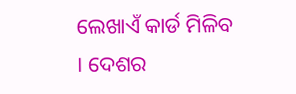ଲେଖାଏଁ କାର୍ଡ ମିଳିବ । ଦେଶର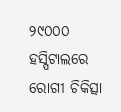୨୯୦୦୦ ହସ୍ପିଟାଲରେ ରୋଗୀ ଚିକିତ୍ସା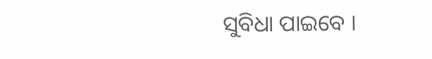ସୁବିଧା ପାଇବେ ।